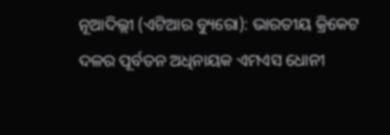ନୂଆଦିଲ୍ଲୀ (ଏଟିଆର ବ୍ୟୁରୋ): ଭାରତୀୟ କ୍ରିକେଟ ଦଳର ପୂର୍ବତନ ଅଧିନାୟକ ଏମଏସ ଧୋନୀ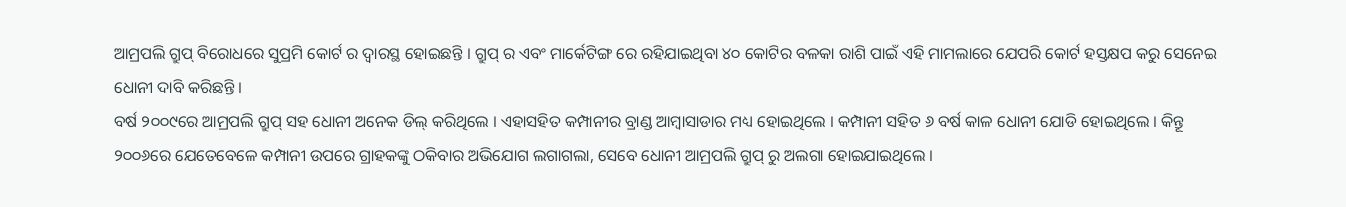ଆମ୍ରପଲି ଗ୍ରୁପ୍ ବିରୋଧରେ ସୁପ୍ରମି କୋର୍ଟ ର ଦ୍ୱାରସ୍ଥ ହୋଇଛନ୍ତି । ଗ୍ରୁପ୍ ର ଏବଂ ମାର୍କେଟିଙ୍ଗ ରେ ରହିଯାଇଥିବା ୪୦ କୋଟିର ବଳକା ରାଶି ପାଇଁ ଏହି ମାମଲାରେ ଯେପରି କୋର୍ଟ ହସ୍ତକ୍ଷପ କରୁ ସେନେଇ ଧୋନୀ ଦାବି କରିଛନ୍ତି ।
ବର୍ଷ ୨୦୦୯ରେ ଆମ୍ରପଲି ଗ୍ରୁପ୍ ସହ ଧୋନୀ ଅନେକ ଡିଲ୍ କରିଥିଲେ । ଏହାସହିତ କମ୍ପାନୀର ବ୍ରାଣ୍ଡ ଆମ୍ବାସାଡାର ମଧ୍ୟ ହୋଇଥିଲେ । କମ୍ପାନୀ ସହିତ ୬ ବର୍ଷ କାଳ ଧୋନୀ ଯୋଡି ହୋଇଥିଲେ । କିନ୍ତୂ ୨୦୦୬ରେ ଯେତେବେଳେ କମ୍ପାନୀ ଉପରେ ଗ୍ରାହକଙ୍କୁ ଠକିବାର ଅଭିଯୋଗ ଲଗାଗଲା, ସେବେ ଧୋନୀ ଆମ୍ରପଲି ଗ୍ରୁପ୍ ରୁ ଅଲଗା ହୋଇଯାଇଥିଲେ ।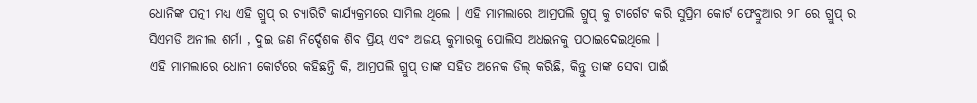ଧୋନିଙ୍କ ପତ୍ନୀ ମଧ୍ୟ ଏହି ଗ୍ରୁପ୍ ର ଚ୍ୟାରିଟି କାର୍ଯ୍ୟକ୍ରମରେ ସାମିଲ ଥିଲେ । ଏହି ମାମଲାରେ ଆମ୍ରପଲି ଗ୍ରୁପ୍ କୁ ଟାର୍ଗେଟ କରି ସୁପ୍ରିମ କୋର୍ଟ ଫେବ୍ରୁଆର ୨୮ ରେ ଗ୍ରୁପ୍ ର ସିଏମଡି ଅନୀଲ ଶର୍ମା , ଦୁଇ ଜଣ ନିର୍ଦ୍ଦେଶକ ଶିବ ପ୍ରିୟ ଏବଂ ଅଜୟ କୁମାରକୁ ପୋଲିସ ଅଧଇନକୁ ପଠାଇଦେଇଥିଲେ ।
ଏହି ମାମଲାରେ ଧୋନୀ କୋର୍ଟରେ କହିଛନ୍ତି କି, ଆମ୍ରପଲି ଗ୍ରୁପ୍ ତାଙ୍କ ସହିତ ଅନେକ ଡିଲ୍ କରିଛି, କିନ୍ତୁ ତାଙ୍କ ସେବା ପାଇଁ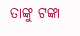ତାଙ୍କୁ ଟଙ୍କା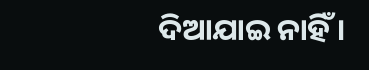ଦିଆଯାଇ ନାହିଁ ।